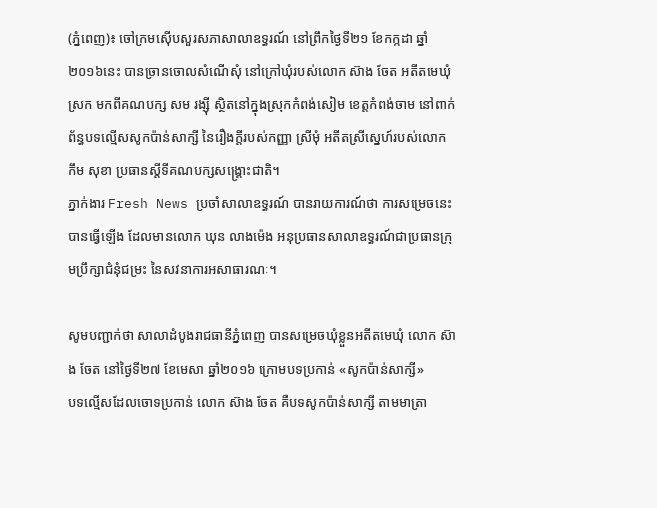(ភ្នំពេញ)៖ ចៅក្រមស៊ើបសួរសភាសាលាឧទ្ធរណ៍ នៅព្រឹកថ្ងៃទី២១ ខែកក្កដា ឆ្នាំ២០១៦នេះ បានច្រានចោលសំណើសុំ នៅក្រៅឃុំរបស់លោក ស៊ាង ចែត អតីតមេឃុំស្រក មកពីគណបក្ស សម រង្ស៊ី ស្ថិតនៅក្នុងស្រុកកំពង់សៀម ខេត្តកំពង់ចាម នៅពាក់ព័ន្ធបទល្មើសសូកប៉ាន់សាក្សី នៃរឿងក្តីរបស់កញ្ញា ស្រីមុំ អតីតស្រីស្នេហ៍របស់លោក កឹម សុខា ប្រធានស្តីទីគណបក្សសង្គ្រោះជាតិ។
ភ្នាក់ងារ Fresh News ប្រចាំសាលាឧទ្ធរណ៍ បានរាយការណ៍ថា ការសម្រេចនេះបានធ្វើឡើង ដែលមានលោក ឃុន លាងម៉េង អនុប្រធានសាលាឧទ្ធរណ៍ជាប្រធានក្រុមប្រឹក្សាជំនុំជម្រះ នៃសវនាការអសាធារណៈ។

សូមបញ្ជាក់ថា សាលាដំបូងរាជធានីភ្នំពេញ បានសម្រេចឃុំខ្លួនអតីតមេឃុំ លោក ស៊ាង ចែត នៅថ្ងៃទី២៧ ខែមេសា ឆ្នាំ២០១៦ ក្រោមបទប្រកាន់ «សូកប៉ាន់សាក្សី»
បទល្មើសដែលចោទប្រកាន់ លោក ស៊ាង ចែត គឺបទសូកប៉ាន់សាក្សី តាមមាត្រា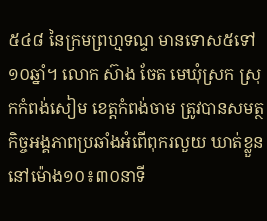៥៤៨ នៃក្រមព្រហ្មទណ្ទ មានទោស៥ទៅ១០ឆ្នាំ។ លោក ស៊ាង ចែត មេឃុំស្រក ស្រុកកំពង់សៀម ខេត្តកំពង់ចាម ត្រូវបានសមត្ថកិច្ចអង្គភាពប្រឆាំងអំពើពុករលួយ ឃាត់ខ្លួននៅម៉ោង១០៖៣០នាទី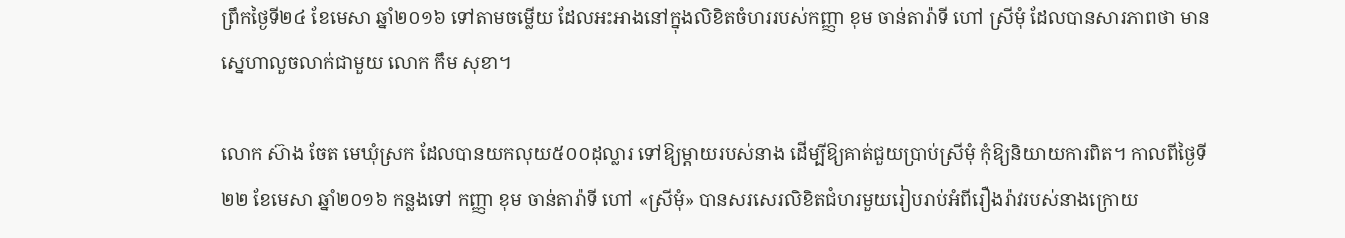ព្រឹកថ្ងៃទី២៤ ខែមេសា ឆ្នាំ២០១៦ ទៅតាមចម្លើយ ដែលអះអាងនៅក្នុងលិខិតចំហររបស់កញ្ញា ខុម ចាន់តារ៉ាទី ហៅ ស្រីមុំ ដែលបានសារភាពថា មានស្នេហាលួចលាក់ជាមួយ លោក កឹម សុខា។

លោក ស៊ាង ចែត មេឃុំស្រក ដែលបានយកលុយ៥០០ដុល្លារ ទៅឱ្យម្តាយរបស់នាង ដើម្បីឱ្យគាត់ជួយប្រាប់ស្រីមុំ កុំឱ្យនិយាយការពិត។ កាលពីថ្ងៃទី២២ ខែមេសា ឆ្នាំ២០១៦ កន្លងទៅ កញ្ញា ខុម ចាន់តារ៉ាទី ហៅ «ស្រីមុំ» បានសរសេរលិខិតជំហរមួយរៀបរាប់អំពីរឿងរ៉ាវរបស់នាងក្រោយ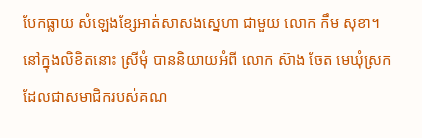បែកធ្លាយ សំឡេងខ្សែអាត់សាសងស្នេហា ជាមួយ លោក កឹម សុខា។ នៅក្នុងលិខិតនោះ ស្រីមុំ បាននិយាយអំពី លោក ស៊ាង ចែត មេឃុំស្រក ដែលជាសមាជិករបស់គណ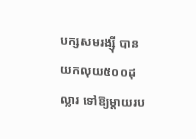បក្សសមរង្ស៊ី បានយកលុយ៥០០ដុល្លារ ទៅឱ្យម្តាយរប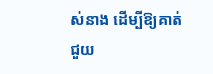ស់នាង ដើម្បីឱ្យគាត់ជួយ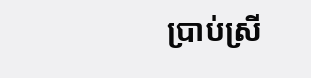ប្រាប់ស្រី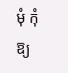មុំ កុំឱ្យ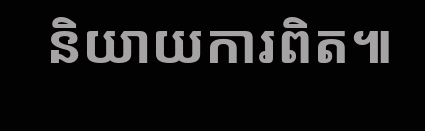និយាយការពិត៕